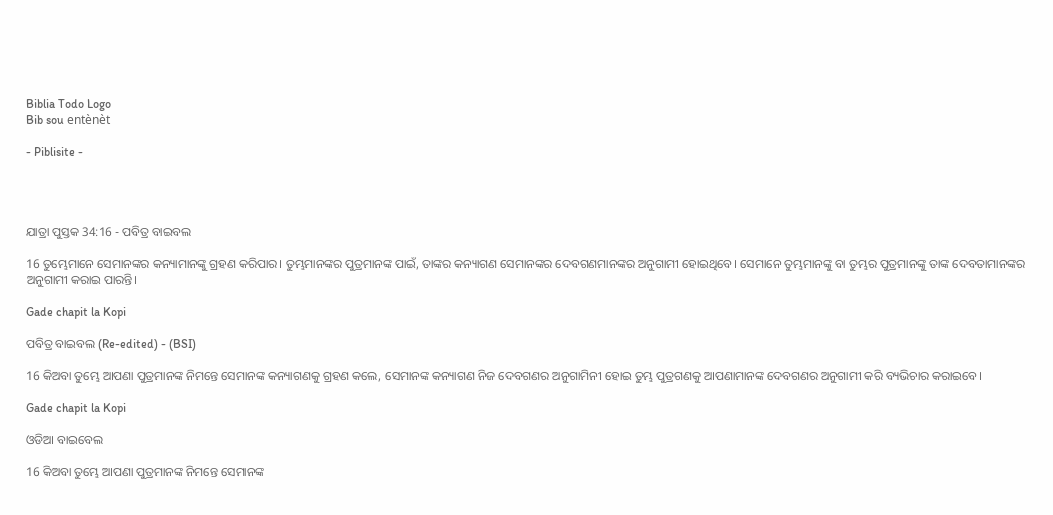Biblia Todo Logo
Bib sou entènèt

- Piblisite -




ଯାତ୍ରା ପୁସ୍ତକ 34:16 - ପବିତ୍ର ବାଇବଲ

16 ତୁମ୍ଭେମାନେ ସେମାନଙ୍କର କନ୍ୟାମାନଙ୍କୁ ଗ୍ରହଣ କରିପାର। ତୁମ୍ଭମାନଙ୍କର ପୁତ୍ରମାନଙ୍କ ପାଇଁ, ତାଙ୍କର କନ୍ୟାଗଣ ସେମାନଙ୍କର ଦେବଗଣମାନଙ୍କର ଅନୁଗାମୀ ହୋଇଥିବେ। ସେମାନେ ତୁମ୍ଭମାନଙ୍କୁ ବା ତୁମ୍ଭର ପୁତ୍ରମାନଙ୍କୁ ତାଙ୍କ ଦେବତାମାନଙ୍କର ଅନୁଗାମୀ କରାଇ ପାରନ୍ତି।

Gade chapit la Kopi

ପବିତ୍ର ବାଇବଲ (Re-edited) - (BSI)

16 କିଅବା ତୁମ୍ଭେ ଆପଣା ପୁତ୍ରମାନଙ୍କ ନିମନ୍ତେ ସେମାନଙ୍କ କନ୍ୟାଗଣକୁ ଗ୍ରହଣ କଲେ, ସେମାନଙ୍କ କନ୍ୟାଗଣ ନିଜ ଦେବଗଣର ଅନୁଗାମିନୀ ହୋଇ ତୁମ୍ଭ ପୁତ୍ରଗଣକୁ ଆପଣାମାନଙ୍କ ଦେବଗଣର ଅନୁଗାମୀ କରି ବ୍ୟଭିଚାର କରାଇବେ।

Gade chapit la Kopi

ଓଡିଆ ବାଇବେଲ

16 କିଅବା ତୁମ୍ଭେ ଆପଣା ପୁତ୍ରମାନଙ୍କ ନିମନ୍ତେ ସେମାନଙ୍କ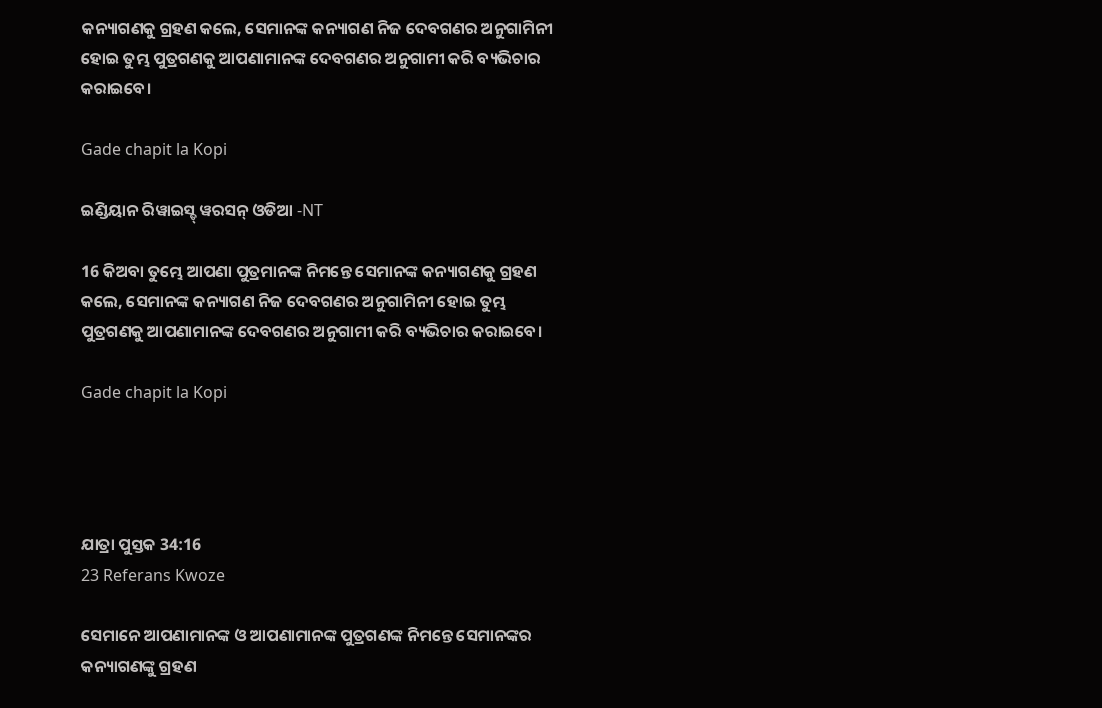କନ୍ୟାଗଣକୁ ଗ୍ରହଣ କଲେ, ସେମାନଙ୍କ କନ୍ୟାଗଣ ନିଜ ଦେବଗଣର ଅନୁଗାମିନୀ ହୋଇ ତୁମ୍ଭ ପୁତ୍ରଗଣକୁ ଆପଣାମାନଙ୍କ ଦେବଗଣର ଅନୁଗାମୀ କରି ବ୍ୟଭିଚାର କରାଇବେ।

Gade chapit la Kopi

ଇଣ୍ଡିୟାନ ରିୱାଇସ୍ଡ୍ ୱରସନ୍ ଓଡିଆ -NT

16 କିଅବା ତୁମ୍ଭେ ଆପଣା ପୁତ୍ରମାନଙ୍କ ନିମନ୍ତେ ସେମାନଙ୍କ କନ୍ୟାଗଣକୁ ଗ୍ରହଣ କଲେ, ସେମାନଙ୍କ କନ୍ୟାଗଣ ନିଜ ଦେବଗଣର ଅନୁଗାମିନୀ ହୋଇ ତୁମ୍ଭ ପୁତ୍ରଗଣକୁ ଆପଣାମାନଙ୍କ ଦେବଗଣର ଅନୁଗାମୀ କରି ବ୍ୟଭିଚାର କରାଇବେ।

Gade chapit la Kopi




ଯାତ୍ରା ପୁସ୍ତକ 34:16
23 Referans Kwoze

ସେମାନେ ଆପଣାମାନଙ୍କ ଓ ଆପଣାମାନଙ୍କ ପୁତ୍ରଗଣଙ୍କ ନିମନ୍ତେ ସେମାନଙ୍କର କନ୍ୟାଗଣଙ୍କୁ ଗ୍ରହଣ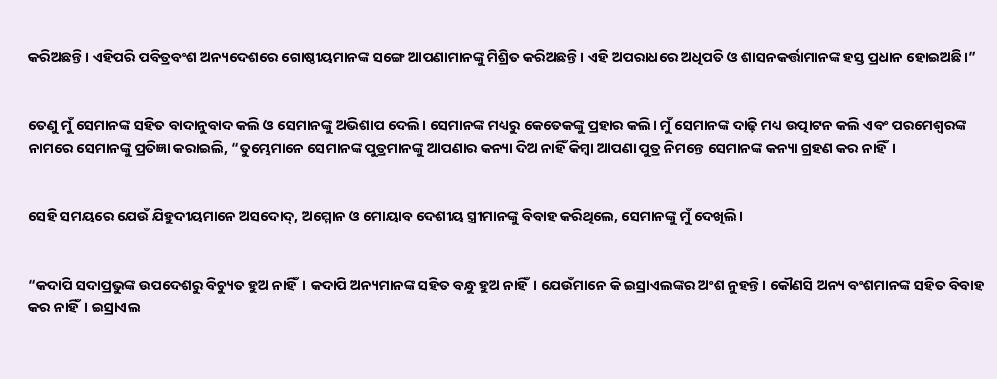କରିଅଛନ୍ତି। ଏହିପରି ପବିତ୍ରବଂଶ ଅନ୍ୟଦେଶରେ ଗୋଷ୍ଠୀୟମାନଙ୍କ ସଙ୍ଗେ ଆପଣାମାନଙ୍କୁ ମିଶ୍ରିତ କରିଅଛନ୍ତି। ଏହି ଅପରାଧରେ ଅଧିପତି ଓ ଶାସନକର୍ତ୍ତାମାନଙ୍କ ହସ୍ତ ପ୍ରଧାନ ହୋଇଅଛି।”


ତେଣୁ ମୁଁ ସେମାନଙ୍କ ସହିତ ବାଦାନୁବାଦ କଲି ଓ ସେମାନଙ୍କୁ ଅଭିଶାପ ଦେଲି। ସେମାନଙ୍କ ମଧ୍ୟରୁ କେତେକଙ୍କୁ ପ୍ରହାର କଲି। ମୁଁ ସେମାନଙ୍କ ଦାଢ଼ି ମଧ୍ୟ ଉତ୍ପାଟନ କଲି ଏବଂ ପରମେଶ୍ୱରଙ୍କ ନାମରେ ସେମାନଙ୍କୁ ପ୍ରତିଜ୍ଞା କରାଇଲି, “ତୁମ୍ଭେମାନେ ସେମାନଙ୍କ ପୁତ୍ରମାନଙ୍କୁ ଆପଣାର କନ୍ୟା ଦିଅ ନାହିଁ କିମ୍ବା ଆପଣା ପୁତ୍ର ନିମନ୍ତେ ସେମାନଙ୍କ କନ୍ୟା ଗ୍ରହଣ କର ନାହିଁ।


ସେହି ସମୟରେ ଯେଉଁ ଯିହୁଦୀୟମାନେ ଅସଦୋଦ୍, ଅମ୍ମୋନ ଓ ମୋୟାବ ଦେଶୀୟ ସ୍ତ୍ରୀମାନଙ୍କୁ ବିବାହ କରିଥିଲେ, ସେମାନଙ୍କୁ ମୁଁ ଦେଖିଲି।


“କଦାପି ସଦାପ୍ରଭୁଙ୍କ ଉପଦେଶରୁ ବିଚ୍ୟୁତ ହୁଅ ନାହିଁ। କଦାପି ଅନ୍ୟମାନଙ୍କ ସହିତ ବନ୍ଧୁ ହୁଅ ନାହିଁ। ଯେଉଁମାନେ କି ଇସ୍ରାଏଲଙ୍କର ଅଂଶ ନୁହନ୍ତି। କୌଣସି ଅନ୍ୟ ବଂଶମାନଙ୍କ ସହିତ ବିବାହ କର ନାହିଁ। ଇସ୍ରାଏଲ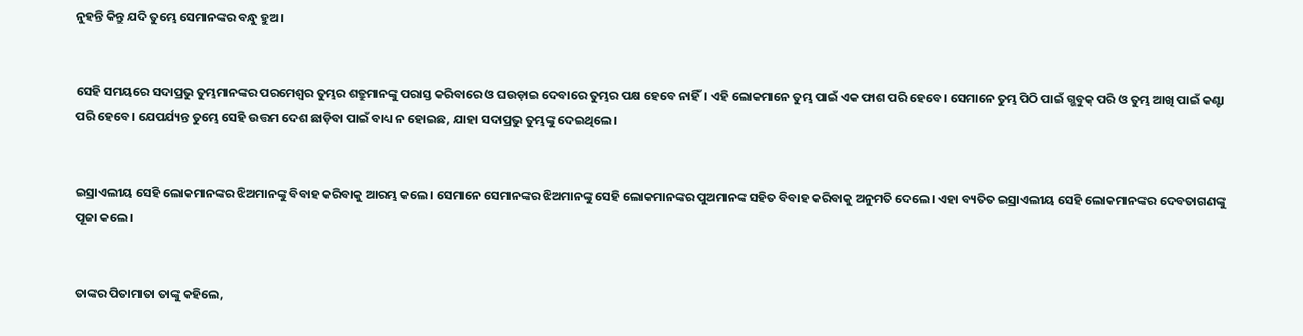ନୁହନ୍ତି କିନ୍ତୁ ଯଦି ତୁମ୍ଭେ ସେମାନଙ୍କର ବନ୍ଧୁ ହୁଅ।


ସେହି ସମୟରେ ସଦାପ୍ରଭୁ ତୁମ୍ଭମାନଙ୍କର ପରମେଶ୍ୱର ତୁମ୍ଭର ଶତ୍ରୁମାନଙ୍କୁ ପରାସ୍ତ କରିବାରେ ଓ ଘଉଡ଼ାଇ ଦେବାରେ ତୁମ୍ଭର ପକ୍ଷ ହେବେ ନାହିଁ। ଏହି ଲୋକମାନେ ତୁମ୍ଭ ପାଇଁ ଏକ ଫାଶ ପରି ହେବେ। ସେମାନେ ତୁମ୍ଭ ପିଠି ପାଇଁ ଗ୍ଭବୁକ୍ ପରି ଓ ତୁମ୍ଭ ଆଖି ପାଇଁ କଣ୍ଟା ପରି ହେବେ। ଯେପର୍ଯ୍ୟନ୍ତ ତୁମ୍ଭେ ସେହି ଉତ୍ତମ ଦେଶ ଛାଡ଼ିବା ପାଇଁ ବାଧ୍ୟ ନ ହୋଇଛ, ଯାହା ସଦାପ୍ରଭୁ ତୁମ୍ଭଙ୍କୁ ଦେଇଥିଲେ।


ଇସ୍ରାଏଲୀୟ ସେହି ଲୋକମାନଙ୍କର ଝିଅମାନଙ୍କୁ ବିବାହ କରିବାକୁ ଆରମ୍ଭ କଲେ। ସେମାନେ ସେମାନଙ୍କର ଝିଅମାନଙ୍କୁ ସେହି ଲୋକମାନଙ୍କର ପୁଅମାନଙ୍କ ସହିତ ବିବାହ କରିବାକୁ ଅନୁମତି ଦେଲେ। ଏହା ବ୍ୟତିତ ଇସ୍ରାଏଲୀୟ ସେହି ଲୋକମାନଙ୍କର ଦେବତାଗଣଙ୍କୁ ପୂଜା କଲେ।


ତାଙ୍କର ପିତାମାତା ତାଙ୍କୁ କହିଲେ,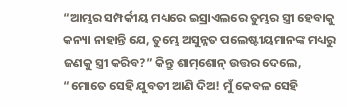“ଆମ୍ଭର ସମ୍ପର୍କୀୟ ମଧ୍ୟରେ ଇସ୍ରାଏଲରେ ତୁମ୍ଭର ସ୍ତ୍ରୀ ହେବାକୁ କନ୍ୟା ନାହାନ୍ତି ଯେ, ତୁମ୍ଭେ ଅସୁନ୍ନତ ପଲେଷ୍ଟୀୟମାନଙ୍କ ମଧ୍ୟରୁ ଜଣକୁ ସ୍ତ୍ରୀ କରିବ?” କିନ୍ତୁ ଶା‌ମ୍‌ଶୋନ୍ ଉତ୍ତର ଦେଲେ, “ମୋତେ ସେହି ଯୁବତୀ ଆଣି ଦିଅ! ମୁଁ କେବଳ ସେହି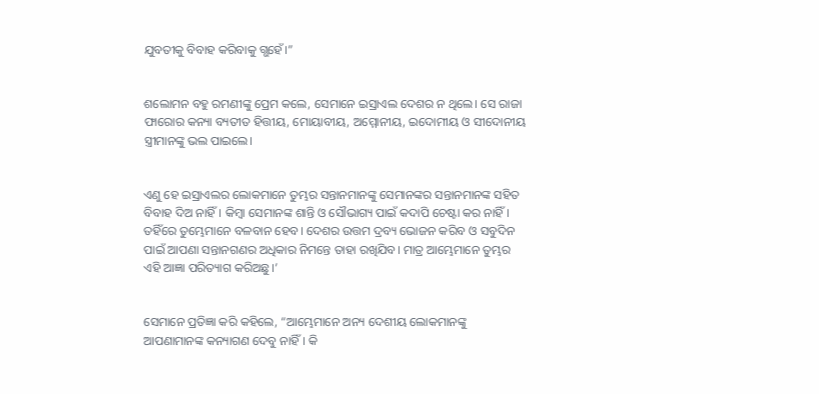ଯୁବତୀକୁ ବିବାହ କରିବାକୁ ଗ୍ଭହେଁ।”


ଶଲୋମନ ବହୁ ରମଣୀଙ୍କୁ ପ୍ରେମ କଲେ, ସେମାନେ ଇସ୍ରାଏଲ ଦେଶର ନ ଥିଲେ। ସେ ରାଜା ଫାରୋର କନ୍ୟା ବ୍ୟତୀତ ହିତ୍ତୀୟ, ମୋୟାବୀୟ, ଅମ୍ମୋନୀୟ, ଇଦୋମୀୟ ଓ ସୀଦୋନୀୟ ସ୍ତ୍ରୀମାନଙ୍କୁ ଭଲ ପାଇଲେ।


ଏଣୁ ହେ ଇସ୍ରାଏଲର ଲୋକମାନେ ତୁମ୍ଭର ସନ୍ତାନମାନଙ୍କୁ ସେମାନଙ୍କର ସନ୍ତାନମାନଙ୍କ ସହିତ ବିବାହ ଦିଅ ନାହିଁ। କିମ୍ବା ସେମାନଙ୍କ ଶାନ୍ତି ଓ ସୌଭାଗ୍ୟ ପାଇଁ କଦାପି ଚେଷ୍ଟା କର ନାହିଁ। ତହିଁରେ ତୁମ୍ଭେମାନେ ବଳବାନ ହେବ। ଦେଶର ଉତ୍ତମ ଦ୍ରବ୍ୟ ଭୋଜନ କରିବ ଓ ସବୁଦିନ ପାଇଁ ଆପଣା ସନ୍ତାନଗଣର ଅଧିକାର ନିମନ୍ତେ ତାହା ରଖିଯିବ। ମାତ୍ର ଆମ୍ଭେମାନେ ତୁମ୍ଭର ଏହି ଆଜ୍ଞା ପରିତ୍ୟାଗ କରିଅଛୁ।’


ସେମାନେ ପ୍ରତିଜ୍ଞା କରି କହିଲେ, “ଆମ୍ଭେମାନେ ଅନ୍ୟ ଦେଶୀୟ ଲୋକମାନଙ୍କୁ ଆପଣାମାନଙ୍କ କନ୍ୟାଗଣ ଦେବୁ ନାହିଁ। କି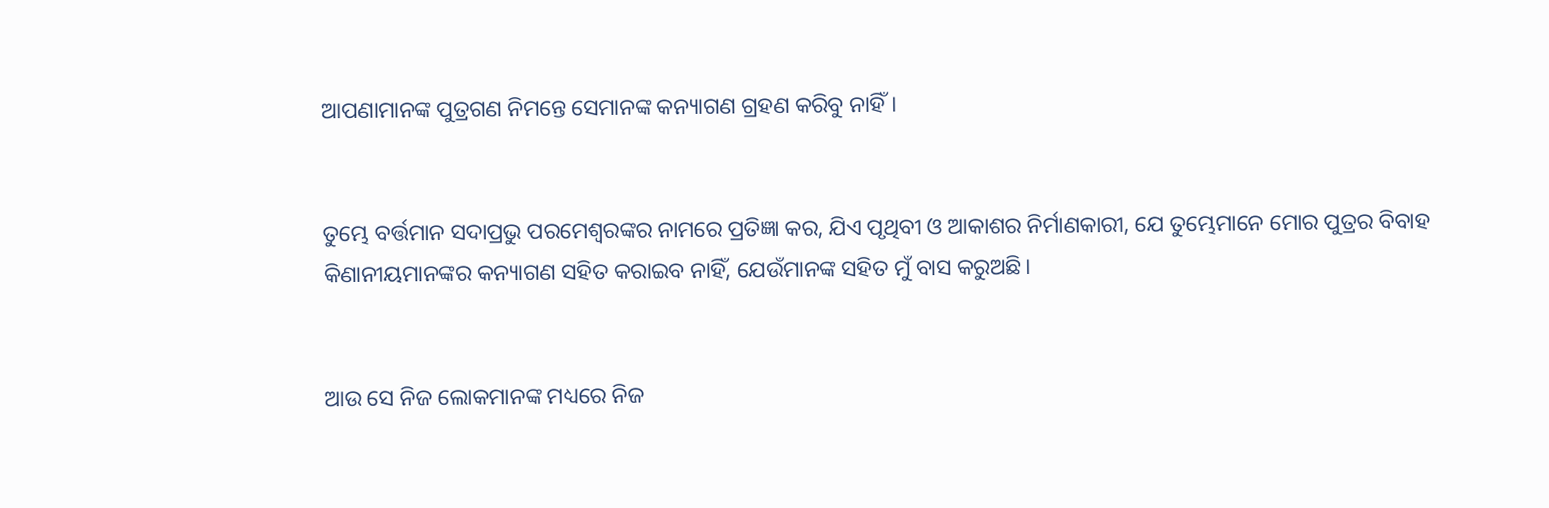ଆପଣାମାନଙ୍କ ପୁତ୍ରଗଣ ନିମନ୍ତେ ସେମାନଙ୍କ କନ୍ୟାଗଣ ଗ୍ରହଣ କରିବୁ ନାହିଁ।


ତୁମ୍ଭେ ବର୍ତ୍ତମାନ ସଦାପ୍ରଭୁ ପରମେଶ୍ୱରଙ୍କର ନାମରେ ପ୍ରତିଜ୍ଞା କର, ଯିଏ ପୃଥିବୀ ଓ ଆକାଶର ନିର୍ମାଣକାରୀ, ଯେ ତୁମ୍ଭେମାନେ ମୋର ପୁତ୍ରର ବିବାହ କିଣାନୀୟମାନଙ୍କର କନ୍ୟାଗଣ ସହିତ କରାଇବ ନାହିଁ, ଯେଉଁମାନଙ୍କ ସହିତ ମୁଁ ବାସ କରୁଅଛି।


ଆଉ ସେ ନିଜ ଲୋକମାନଙ୍କ ମଧ୍ୟରେ ନିଜ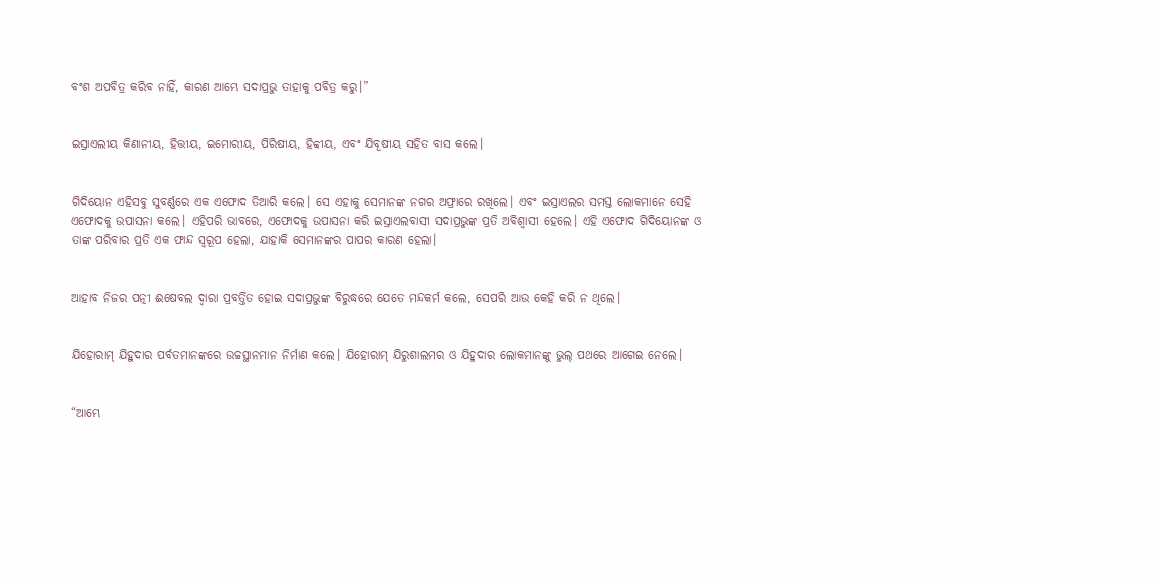ବଂଶ ଅପବିତ୍ର କରିବ ନାହିଁ, କାରଣ ଆମ୍ଭେ ସଦାପ୍ରଭୁ ତାହାକୁ ପବିତ୍ର କରୁ।”


ଇସ୍ରାଏଲୀୟ କିଣାନୀୟ, ହିତ୍ତୀୟ, ଇମୋରୀୟ, ପିରିଷୀୟ, ହିବ୍ବୀୟ, ଏବଂ ଯିବୂଷୀୟ ସହିତ ବାସ କଲେ।


ଗିଦିୟୋନ ଏହିସବୁ ସୁବର୍ଣ୍ଣରେ ଏକ ଏଫୋଦ ତିଆରି କଲେ। ସେ ଏହାକୁ ସେମାନଙ୍କ ନଗର ଅଫ୍ରାରେ ରଖିଲେ। ଏବଂ ଇସ୍ରାଏଲର ସମସ୍ତ ଲୋକମାନେ ସେହି ଏଫୋଦକୁ ଉପାସନା କଲେ। ଏହିପରି ଭାବରେ, ଏଫୋଦକୁ ଉପାସନା କରି ଇସ୍ରାଏଲବାସୀ ସଦାପ୍ରଭୁଙ୍କ ପ୍ରତି ଅବିଶ୍ୱାସୀ ହେଲେ। ଏହି ଏଫୋଦ ଗିଦିୟୋନଙ୍କ ଓ ତାଙ୍କ ପରିବାର ପ୍ରତି ଏକ ଫାନ୍ଦ ସ୍ୱରୂପ ହେଲା, ଯାହାକି ସେମାନଙ୍କର ପାପର କାରଣ ହେଲା।


ଆହାବ ନିଜର ପତ୍ନୀ ଈଷେବଲ ଦ୍ୱାରା ପ୍ରବର୍ତ୍ତିତ ହୋଇ ସଦାପ୍ରଭୁଙ୍କ ବିରୁଦ୍ଧରେ ଯେତେ ମନ୍ଦକର୍ମ କଲେ, ସେପରି ଆଉ କେହି କରି ନ ଥିଲେ।


ଯିହୋରାମ୍ ଯିହୁଦାର ପର୍ବତମାନଙ୍କରେ ଉଚ୍ଚସ୍ଥାନମାନ ନିର୍ମାଣ କଲେ। ଯିହୋରାମ୍ ଯିରୁଶାଲମର ଓ ଯିହୁଦାର ଲୋକମାନଙ୍କୁ ଭୁଲ୍ ପଥରେ ଆଗେଇ ନେଲେ।


“ଆମ୍ଭେ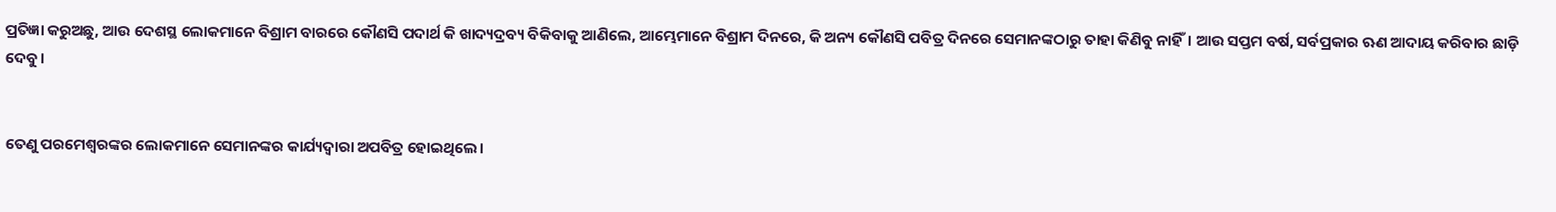ପ୍ରତିଜ୍ଞା କରୁଅଛୁ, ଆଉ ଦେଶସ୍ଥ ଲୋକମାନେ ବିଶ୍ରାମ ବାରରେ କୌଣସି ପଦାର୍ଥ କି ଖାଦ୍ୟଦ୍ରବ୍ୟ ବିକିବାକୁ ଆଣିଲେ, ଆମ୍ଭେମାନେ ବିଶ୍ରାମ ଦିନରେ, କି ଅନ୍ୟ କୌଣସି ପବିତ୍ର ଦିନରେ ସେମାନଙ୍କଠାରୁ ତାହା କିଣିବୁ ନାହିଁ। ଆଉ ସପ୍ତମ ବର୍ଷ, ସର୍ବପ୍ରକାର ଋଣ ଆଦାୟ କରିବାର ଛାଡ଼ି ଦେବୁ।


ତେଣୁ ପରମେଶ୍ୱରଙ୍କର ଲୋକମାନେ ସେମାନଙ୍କର କାର୍ଯ୍ୟଦ୍ୱାରା ଅପବିତ୍ର ହୋଇଥିଲେ।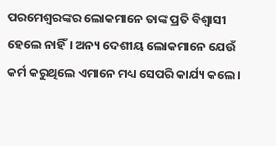ପରମେଶ୍ୱରଙ୍କର ଲୋକମାନେ ତାଙ୍କ ପ୍ରତି ବିଶ୍ୱାସୀ ହେଲେ ନାହିଁ। ଅନ୍ୟ ଦେଶୀୟ ଲୋକମାନେ ଯେଉଁ କର୍ମ କରୁଥିଲେ ଏମାନେ ମଧ୍ୟ ସେପରି କାର୍ଯ୍ୟ କଲେ।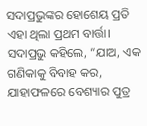ସଦାପ୍ରଭୁଙ୍କର ହୋଶେୟ ପ୍ରତି ଏହା ଥିଲା ପ୍ରଥମ ବାର୍ତ୍ତା। ସଦାପ୍ରଭୁ କହିଲେ, “ଯାଅ, ଏକ ଗଣିକାକୁ ବିବାହ କର, ଯାହାଫଳରେ ବେଶ୍ୟାର ପୁତ୍ର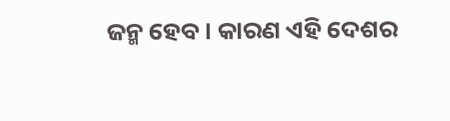ଜନ୍ମ ହେବ। କାରଣ ଏହି ଦେଶର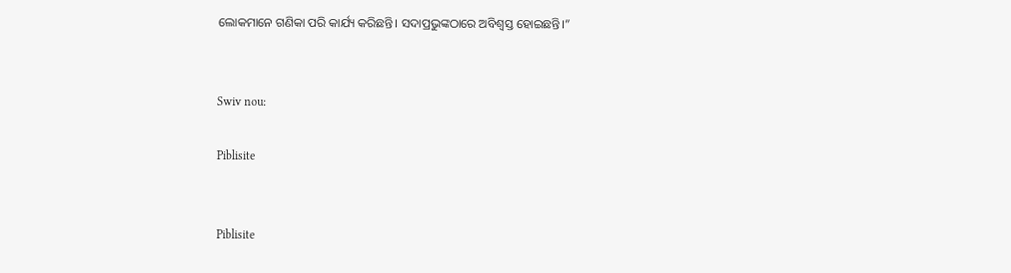ଲୋକମାନେ ଗଣିକା ପରି କାର୍ଯ୍ୟ କରିଛନ୍ତି। ସଦାପ୍ରଭୁଙ୍କଠାରେ ଅବିଶ୍ୱସ୍ତ ହୋଇଛନ୍ତି।”


Swiv nou:

Piblisite


Piblisite